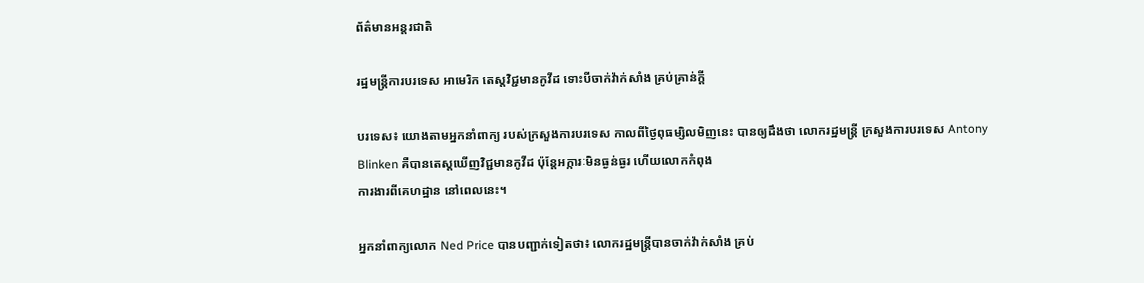ព័ត៌មានអន្តរជាតិ

រដ្ឋមន្ត្រីការបរទេស អាមេរិក តេស្តវិជ្ជមានកូវីដ ទោះបីចាក់វ៉ាក់សាំង គ្រប់គ្រាន់ក្តី

បរទេស៖ យោងតាមអ្នកនាំពាក្យ របស់ក្រសួងការបរទេស កាលពីថ្ងៃពុធម្សិលមិញនេះ បានឲ្យដឹងថា លោករដ្ឋមន្ត្រី ក្រសួងការបរទេស Antony Blinken គឺបានតេស្តឃើញវិជ្ជមានកូវីដ ប៉ុន្តែអក្ការៈមិនធ្ងន់ធ្ងរ ហើយលោកកំពុង
ការងារពីគេហដ្ឋាន នៅពេលនេះ។

អ្នកនាំពាក្យលោក Ned Price បានបញ្ជាក់ទៀតថា៖ លោករដ្ឋមន្ត្រីបានចាក់វ៉ាក់សាំង គ្រប់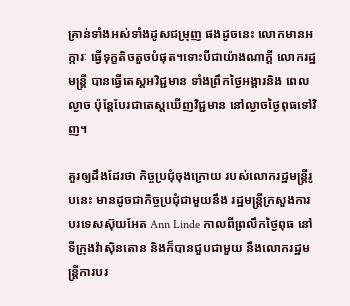គ្រាន់ទាំងអស់ទាំងដូសជម្រុញ ផងដូចនេះ លោកមានអក្ការៈ ធ្វើទុក្ខតិចតួចបំផុត។ទោះបីជាយ៉ាងណាក្តី លោករដ្ឋមន្ត្រី បានធ្វើតេស្តអវិជ្ជមាន ទាំងព្រឹកថ្ងៃអង្គារនិង ពេលល្ងាច ប៉ុន្តែបែរជាតេស្តឃើញវិជ្ជមាន នៅល្ងាចថ្ងៃពុធទៅវិញ។

គួរឲ្យដឹងដែរថា កិច្ចប្រជុំចុងក្រោយ របស់លោករដ្ឋមន្ត្រីរូបនេះ មានដូចជាកិច្ចប្រជុំជាមួយនឹង រដ្ឋមន្ត្រីក្រសួងការបរទេសស៊ុយអែត Ann Linde កាលពីព្រលឹកថ្ងៃពុធ នៅទីក្រុងវ៉ាស៊ិនតោន និងក៏បានជួបជាមួយ នឹងលោករដ្ឋមន្ត្រីការបរ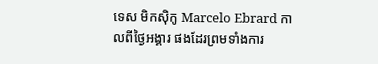ទេស មិកស៊ិកូ Marcelo Ebrard កាលពីថ្ងៃអង្គារ ផងដែរព្រមទាំងការ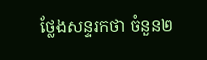ថ្លែងសន្ទរកថា ចំនួន២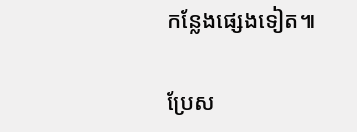កន្លែងផ្សេងទៀត៕

ប្រែស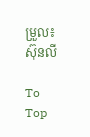ម្រួល៖ស៊ុនលី

To Top